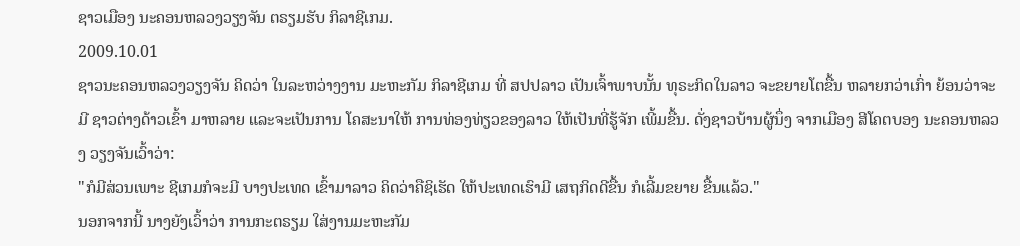ຊາວເມືອງ ນະຄອນຫລວງວຽງຈັນ ຕຣຽມຮັບ ກິລາຊີເກມ.
2009.10.01
ຊາວນະຄອນຫລວງວຽງຈັນ ຄິດວ່າ ໃນລະຫວ່າງງານ ມະຫະກັມ ກິລາຊີເກມ ທີ່ ສປປລາວ ເປັນເຈົ້າພາບນັ້ນ ທຸຣະກິດໃນລາວ ຈະຂຍາຍໂຕຂື້ນ ຫລາຍກວ່າເກົ່າ ຍ້ອນວ່າຈະມີ ຊາວຕ່າງດ້າວເຂົ້າ ມາຫລາຍ ແລະຈະເປັນການ ໂຄສະນາໃຫ້ ການທ່ອງທ່ຽວຂອງລາວ ໃຫ້ເປັນທີ່ຮູ້ຈັກ ເພີ້ມຂື້ນ. ດັ່ງຊາວບ້ານຜູ້ນຶ່ງ ຈາກເມືອງ ສີໂຄຕບອງ ນະຄອນຫລວງ ວຽງຈັນເວົ້າວ່າ:
"ກໍມີສ່ວນເພາະ ຊີເກມກໍຈະມີ ບາງປະເທດ ເຂົ້າມາລາວ ຄິດວ່າຄືຊິເຮັດ ໃຫ້ປະເທດເຮົາມີ ເສຖກິດດີຂື້ນ ກໍເລີ້ມຂຍາຍ ຂື້ນແລ້ວ."
ນອກຈາກນີ້ ນາງຍັງເວົ້າວ່າ ການກະຕຣຽມ ໃສ່ງານມະຫະກັມ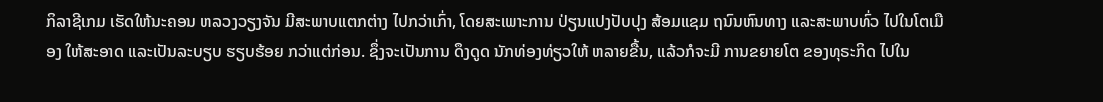ກິລາຊີເກມ ເຮັດໃຫ້ນະຄອນ ຫລວງວຽງຈັນ ມີສະພາບແຕກຕ່າງ ໄປກວ່າເກົ່າ, ໂດຍສະເພາະການ ປ່ຽນແປງປັບປຸງ ສ້ອມແຊມ ຖນົນຫົນທາງ ແລະສະພາບທົ່ວ ໄປໃນໂຕເມືອງ ໃຫ້ສະອາດ ແລະເປັນລະບຽບ ຮຽບຮ້ອຍ ກວ່າແຕ່ກ່ອນ. ຊຶ່ງຈະເປັນການ ດຶງດູດ ນັກທ່ອງທ່ຽວໃຫ້ ຫລາຍຂື້ນ, ແລ້ວກໍຈະມີ ການຂຍາຍໂຕ ຂອງທຸຣະກິດ ໄປໃນ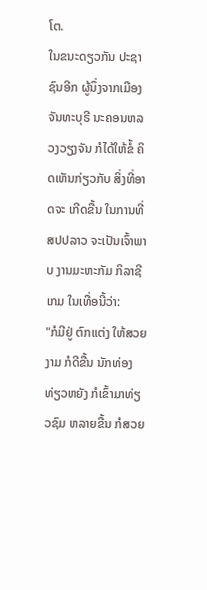ໂຕ.
ໃນຂນະດຽວກັນ ປະຊາຊົນອີກ ຜູ້ນຶ່ງຈາກເມືອງ ຈັນທະບຸຣີ ນະຄອນຫລວງວຽງຈັນ ກໍໄດ້ໃຫ້ຂໍ້ ຄິດເຫັນກ່ຽວກັບ ສິ່ງທີ່ອາດຈະ ເກີດຂື້ນ ໃນການທີ່ ສປປລາວ ຈະເປັນເຈົ້າພາບ ງານມະຫະກັມ ກິລາຊີເກມ ໃນເທື່ອນີ້ວ່າ:
"ກໍມີຢູ່ ຕົກແຕ່ງ ໃຫ້ສວຍງາມ ກໍດີຂື້ນ ນັກທ່ອງທ່ຽວຫຍັງ ກໍເຂົ້າມາທ່ຽວຊົມ ຫລາຍຂື້ນ ກໍສວຍ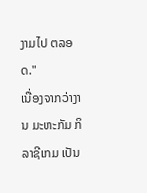ງາມໄປ ຕລອດ."
ເນື່ອງຈາກວ່າງານ ມະຫະກັມ ກິລາຊີເກມ ເປັນ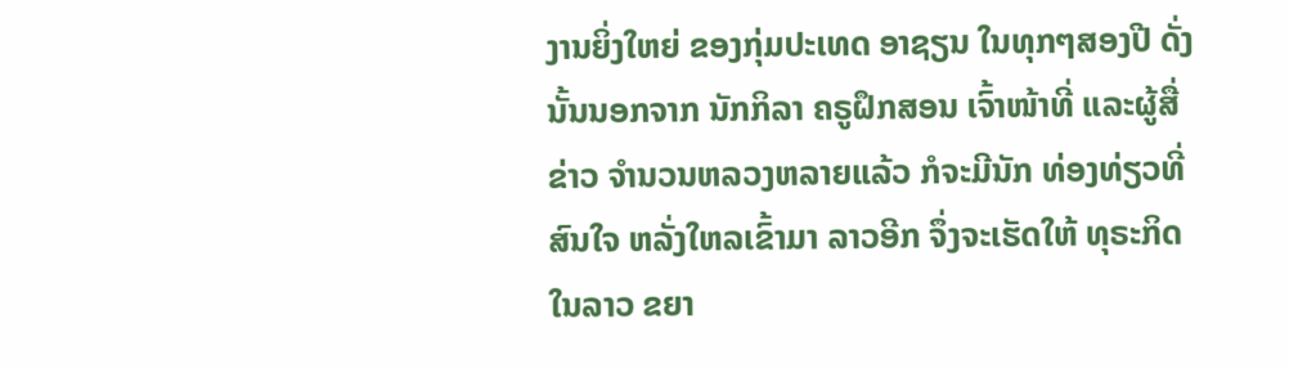ງານຍິ່ງໃຫຍ່ ຂອງກຸ່ມປະເທດ ອາຊຽນ ໃນທຸກໆສອງປີ ດັ່ງນັ້ນນອກຈາກ ນັກກິລາ ຄຣູຝຶກສອນ ເຈົ້າໜ້າທີ່ ແລະຜູ້ສື່ຂ່າວ ຈຳນວນຫລວງຫລາຍແລ້ວ ກໍຈະມີນັກ ທ່ອງທ່ຽວທີ່ສົນໃຈ ຫລັ່ງໃຫລເຂົ້າມາ ລາວອີກ ຈຶ່ງຈະເຮັດໃຫ້ ທຸຣະກິດ ໃນລາວ ຂຍາ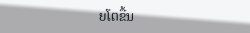ຍໂຕຂື້ນ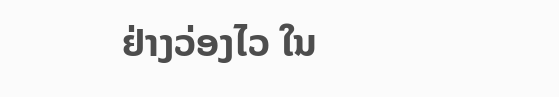ຢ່າງວ່ອງໄວ ໃນ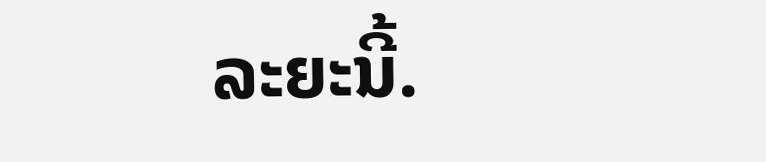ລະຍະນີ້.